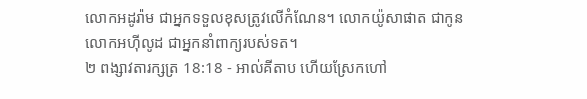លោកអដូរ៉ាម ជាអ្នកទទួលខុសត្រូវលើកំណែន។ លោកយ៉ូសាផាត ជាកូនលោកអហ៊ីលូដ ជាអ្នកនាំពាក្យរបស់ទត។
២ ពង្សាវតារក្សត្រ 18:18 - អាល់គីតាប ហើយស្រែកហៅ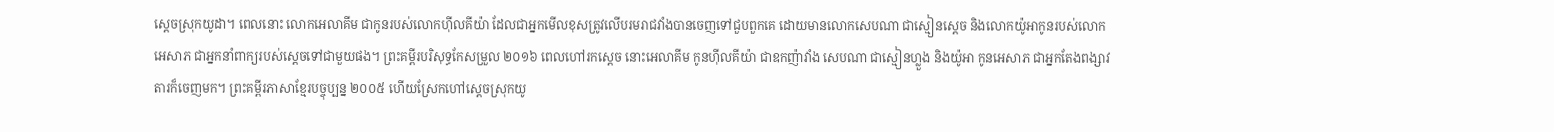ស្តេចស្រុកយូដា។ ពេលនោះ លោកអេលាគីម ជាកូនរបស់លោកហ៊ីលគីយ៉ា ដែលជាអ្នកមើលខុសត្រូវលើបរមរាជវាំងបានចេញទៅជួបពួកគេ ដោយមានលោកសេបណា ជាស្មៀនស្តេច និងលោកយ៉ូអាកូនរបស់លោកអេសាភ ជាអ្នកនាំពាក្យរបស់ស្តេចទៅជាមួយផង។ ព្រះគម្ពីរបរិសុទ្ធកែសម្រួល ២០១៦ ពេលហៅរកស្តេច នោះអេលាគីម កូនហ៊ីលគីយ៉ា ជាឧកញ៉ាវាំង សេបណា ជាស្មៀនហ្លួង និងយ៉ូអា កូនអេសាភ ជាអ្នកតែងពង្សាវតារក៏ចេញមក។ ព្រះគម្ពីរភាសាខ្មែរបច្ចុប្បន្ន ២០០៥ ហើយស្រែកហៅស្ដេចស្រុកយូ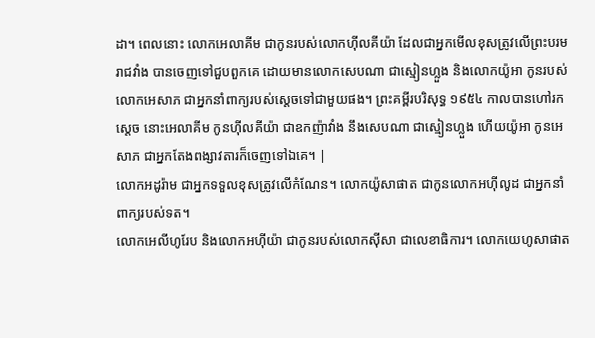ដា។ ពេលនោះ លោកអេលាគីម ជាកូនរបស់លោកហ៊ីលគីយ៉ា ដែលជាអ្នកមើលខុសត្រូវលើព្រះបរមរាជវាំង បានចេញទៅជួបពួកគេ ដោយមានលោកសេបណា ជាស្មៀនហ្លួង និងលោកយ៉ូអា កូនរបស់លោកអេសាភ ជាអ្នកនាំពាក្យរបស់ស្ដេចទៅជាមួយផង។ ព្រះគម្ពីរបរិសុទ្ធ ១៩៥៤ កាលបានហៅរកស្តេច នោះអេលាគីម កូនហ៊ីលគីយ៉ា ជាឧកញ៉ាវាំង នឹងសេបណា ជាស្មៀនហ្លួង ហើយយ៉ូអា កូនអេសាភ ជាអ្នកតែងពង្សាវតារក៏ចេញទៅឯគេ។ |
លោកអដូរ៉ាម ជាអ្នកទទួលខុសត្រូវលើកំណែន។ លោកយ៉ូសាផាត ជាកូនលោកអហ៊ីលូដ ជាអ្នកនាំពាក្យរបស់ទត។
លោកអេលីហូរែប និងលោកអហ៊ីយ៉ា ជាកូនរបស់លោកស៊ីសា ជាលេខាធិការ។ លោកយេហូសាផាត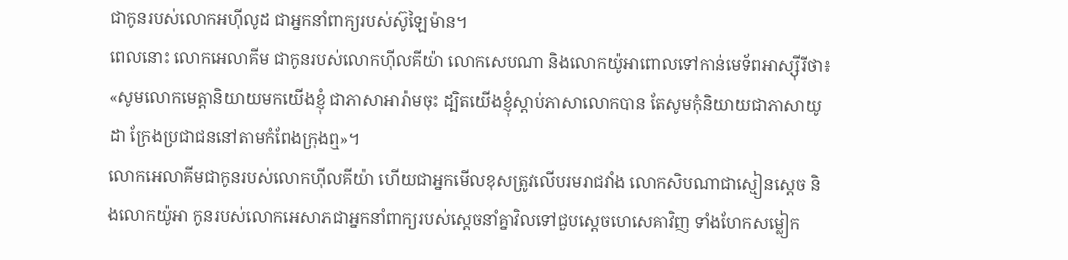ជាកូនរបស់លោកអហ៊ីលូដ ជាអ្នកនាំពាក្យរបស់ស៊ូឡៃម៉ាន។
ពេលនោះ លោកអេលាគីម ជាកូនរបស់លោកហ៊ីលគីយ៉ា លោកសេបណា និងលោកយ៉ូអាពោលទៅកាន់មេទ័ពអាស្ស៊ីរីថា៖ «សូមលោកមេត្តានិយាយមកយើងខ្ញុំ ជាភាសាអារ៉ាមចុះ ដ្បិតយើងខ្ញុំស្តាប់ភាសាលោកបាន តែសូមកុំនិយាយជាភាសាយូដា ក្រែងប្រជាជននៅតាមកំពែងក្រុងឮ»។
លោកអេលាគីមជាកូនរបស់លោកហ៊ីលគីយ៉ា ហើយជាអ្នកមើលខុសត្រូវលើបរមរាជវាំង លោកសិបណាជាស្មៀនស្តេច និងលោកយ៉ូអា កូនរបស់លោកអេសាភជាអ្នកនាំពាក្យរបស់ស្តេចនាំគ្នាវិលទៅជួបស្តេចហេសេគាវិញ ទាំងហែកសម្លៀក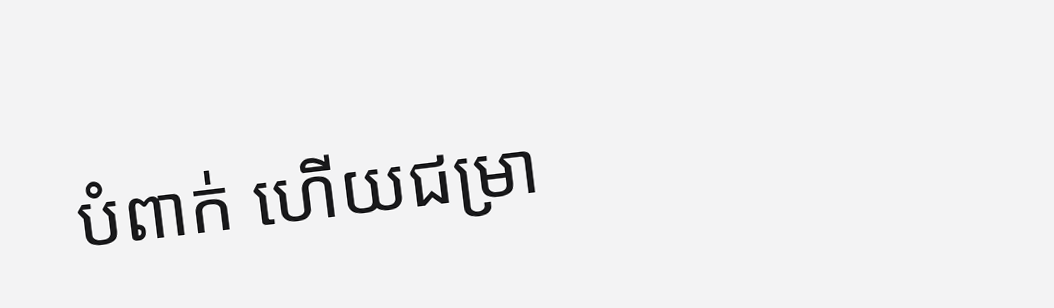បំពាក់ ហើយជម្រា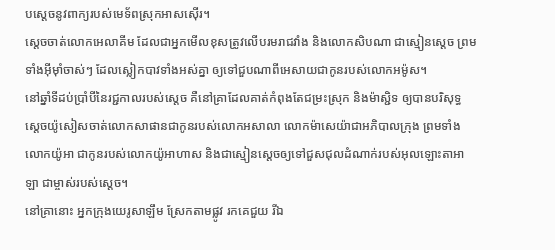បស្តេចនូវពាក្យរបស់មេទ័ពស្រុកអាសស៊ើរ។
ស្តេចចាត់លោកអេលាគីម ដែលជាអ្នកមើលខុសត្រូវលើបរមរាជវាំង និងលោកសិបណា ជាស្មៀនស្តេច ព្រមទាំងអ៊ីមុាំចាស់ៗ ដែលស្លៀកបាវទាំងអស់គ្នា ឲ្យទៅជួបណាពីអេសាយជាកូនរបស់លោកអម៉ូស។
នៅឆ្នាំទីដប់ប្រាំបីនៃរជ្ជកាលរបស់ស្តេច គឺនៅគ្រាដែលគាត់កំពុងតែជម្រះស្រុក និងម៉ាស្ជិទ ឲ្យបានបរិសុទ្ធ ស្តេចយ៉ូសៀសចាត់លោកសាផានជាកូនរបស់លោកអសាលា លោកម៉ាសេយ៉ាជាអភិបាលក្រុង ព្រមទាំងលោកយ៉ូអា ជាកូនរបស់លោកយ៉ូអាហាស និងជាស្មៀនស្តេចឲ្យទៅជួសជុលដំណាក់របស់អុលឡោះតាអាឡា ជាម្ចាស់របស់ស្តេច។
នៅគ្រានោះ អ្នកក្រុងយេរូសាឡឹម ស្រែកតាមផ្លូវ រកគេជួយ រីឯ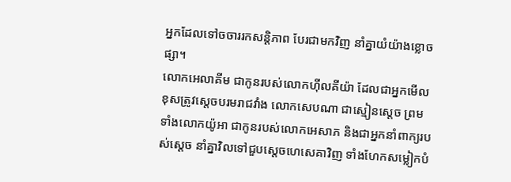អ្នកដែលទៅចចាររកសន្តិភាព បែរជាមកវិញ នាំគ្នាយំយ៉ាងខ្លោចផ្សា។
លោកអេលាគីម ជាកូនរបស់លោកហ៊ីលគីយ៉ា ដែលជាអ្នកមើលខុសត្រូវស្តេចបរមរាជវាំង លោកសេបណា ជាស្មៀនស្តេច ព្រមទាំងលោកយ៉ូអា ជាកូនរបស់លោកអេសាភ និងជាអ្នកនាំពាក្យរបស់ស្តេច នាំគ្នាវិលទៅជួបស្តេចហេសេគាវិញ ទាំងហែកសម្លៀកបំ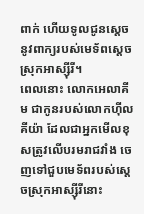ពាក់ ហើយទូលជូនស្តេចនូវពាក្យរបស់មេទ័ពស្ដេចស្រុកអាស្ស៊ីរី។
ពេលនោះ លោកអេលាគីម ជាកូនរបស់លោកហ៊ីលគីយ៉ា ដែលជាអ្នកមើលខុសត្រូវលើបរមរាជវាំង ចេញទៅជួបមេទ័ពរបស់ស្ដេចស្រុកអាស្ស៊ីរីនោះ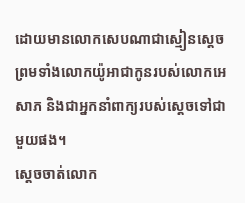ដោយមានលោកសេបណាជាស្មៀនស្តេច ព្រមទាំងលោកយ៉ូអាជាកូនរបស់លោកអេសាភ និងជាអ្នកនាំពាក្យរបស់ស្ដេចទៅជាមួយផង។
ស្តេចចាត់លោក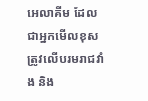អេលាគីម ដែលជាអ្នកមើលខុសត្រូវលើបរមរាជវាំង និង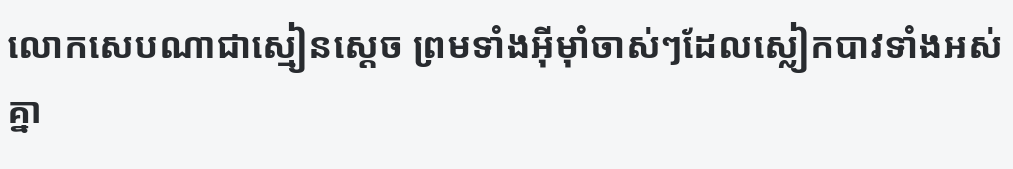លោកសេបណាជាស្មៀនស្តេច ព្រមទាំងអ៊ីមុាំចាស់ៗដែលស្លៀកបាវទាំងអស់គ្នា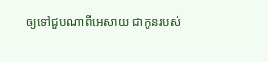ឲ្យទៅជួបណាពីអេសាយ ជាកូនរបស់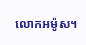លោកអម៉ូស។